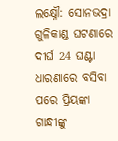ଲକ୍ଷ୍ନୌ: ସୋନଭଦ୍ରା ଗୁଳିକାଣ୍ଡ ଘଟଣାରେ ଦୀର୍ଘ 24 ଘଣ୍ଟା ଧାରଣାରେ ବସିବା ପରେ ପ୍ରିୟଙ୍କା ଗାନ୍ଧୀଙ୍କୁ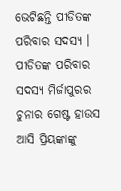ଭେଟିଛନ୍ତି ପୀଡିତଙ୍କ ପରିବାର ସଦସ୍ୟ । ପୀଡିତଙ୍କ ପରିବାର ସଦସ୍ୟ ମିର୍ଜାପୁରର ଚୁନାର ଗେଷ୍ଟ ହାଉସ ଆସି ପ୍ରିୟଙ୍କାଙ୍କୁ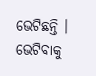ଭେଟିଛନ୍ତି ।
ଭେଟିବାକୁ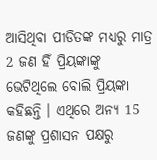ଆସିଥିବା ପୀଡିତଙ୍କ ମଧ୍ୟରୁ ମାତ୍ର 2 ଜଣ ହିଁ ପ୍ରିୟଙ୍କାଙ୍କୁ ଭେଟିଥିଲେ ବୋଲି ପ୍ରିୟଙ୍କା କହିଛନ୍ତି । ଏଥିରେ ଅନ୍ୟ 15 ଜଣଙ୍କୁ ପ୍ରଶାସନ ପକ୍ଷରୁ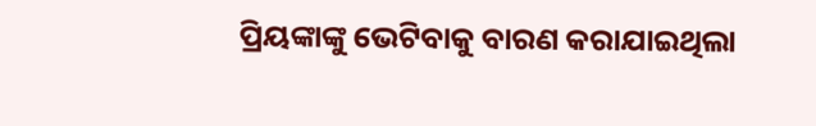ପ୍ରିୟଙ୍କାଙ୍କୁ ଭେଟିବାକୁ ବାରଣ କରାଯାଇଥିଲା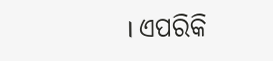। ଏପରିକି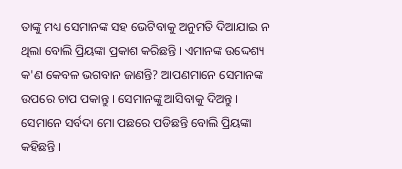ତାଙ୍କୁ ମଧ୍ୟ ସେମାନଙ୍କ ସହ ଭେଟିବାକୁ ଅନୁମତି ଦିଆଯାଇ ନ ଥିଲା ବୋଲି ପ୍ରିୟଙ୍କା ପ୍ରକାଶ କରିଛନ୍ତି । ଏମାନଙ୍କ ଉଦ୍ଦେଶ୍ୟ କ'ଣ କେବଳ ଭଗବାନ ଜାଣନ୍ତି? ଆପଣମାନେ ସେମାନଙ୍କ ଉପରେ ଚାପ ପକାନ୍ତୁ । ସେମାନଙ୍କୁ ଆସିବାକୁ ଦିଅନ୍ତୁ । ସେମାନେ ସର୍ବଦା ମୋ ପଛରେ ପଡିଛନ୍ତି ବୋଲି ପ୍ରିୟଙ୍କା କହିଛନ୍ତି ।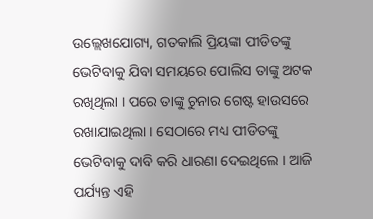ଉଲ୍ଲେଖଯୋଗ୍ୟ, ଗତକାଲି ପ୍ରିୟଙ୍କା ପୀଡିତଙ୍କୁ ଭେଟିବାକୁ ଯିବା ସମୟରେ ପୋଲିସ ତାଙ୍କୁ ଅଟକ ରଖିଥିଲା । ପରେ ତାଙ୍କୁ ଚୁନାର ଗେଷ୍ଟ ହାଉସରେ ରଖାଯାଇଥିଲା । ସେଠାରେ ମଧ୍ୟ ପୀଡିତଙ୍କୁ ଭେଟିବାକୁ ଦାବି କରି ଧାରଣା ଦେଇଥିଲେ । ଆଜି ପର୍ଯ୍ୟନ୍ତ ଏହି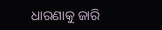ଧାରଣାକୁ ଜାରି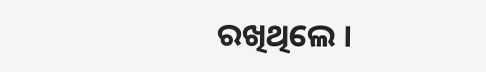ରଖିଥିଲେ ।